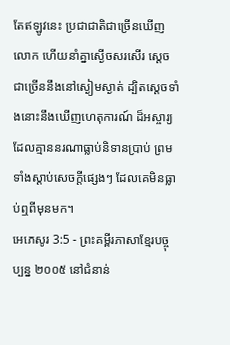តែឥឡូវនេះ ប្រជាជាតិជាច្រើនឃើញលោក ហើយនាំគ្នាស្ងើចសរសើរ ស្ដេចជាច្រើននឹងនៅស្ងៀមស្ងាត់ ដ្បិតស្ដេចទាំងនោះនឹងឃើញហេតុការណ៍ ដ៏អស្ចារ្យដែលគ្មាននរណាធ្លាប់និទានប្រាប់ ព្រមទាំងស្ដាប់សេចក្ដីផ្សេងៗ ដែលគេមិនធ្លាប់ឮពីមុនមក។
អេភេសូរ 3:5 - ព្រះគម្ពីរភាសាខ្មែរបច្ចុប្បន្ន ២០០៥ នៅជំនាន់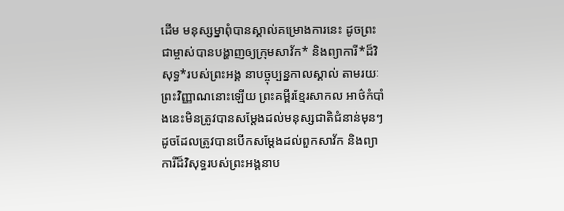ដើម មនុស្សម្នាពុំបានស្គាល់គម្រោងការនេះ ដូចព្រះជាម្ចាស់បានបង្ហាញឲ្យក្រុមសាវ័ក* និងព្យាការី*ដ៏វិសុទ្ធ*របស់ព្រះអង្គ នាបច្ចុប្បន្នកាលស្គាល់ តាមរយៈព្រះវិញ្ញាណនោះឡើយ ព្រះគម្ពីរខ្មែរសាកល អាថ៌កំបាំងនេះមិនត្រូវបានសម្ដែងដល់មនុស្សជាតិជំនាន់មុនៗ ដូចដែលត្រូវបានបើកសម្ដែងដល់ពួកសាវ័ក និងព្យាការីដ៏វិសុទ្ធរបស់ព្រះអង្គនាប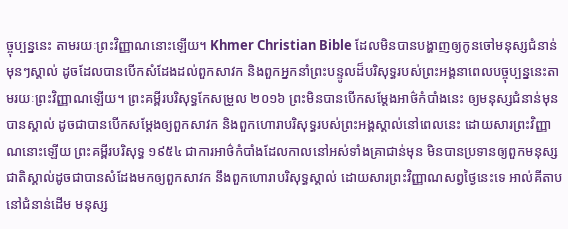ច្ចុប្បន្ននេះ តាមរយៈព្រះវិញ្ញាណនោះឡើយ។ Khmer Christian Bible ដែលមិនបានបង្ហាញឲ្យកូនចៅមនុស្សជំនាន់មុនៗស្គាល់ ដូចដែលបានបើកសំដែងដល់ពួកសាវក និងពួកអ្នកនាំព្រះបន្ទូលដ៏បរិសុទ្ធរបស់ព្រះអង្គនាពេលបច្ចុប្បន្ននេះតាមរយៈព្រះវិញ្ញាណឡើយ។ ព្រះគម្ពីរបរិសុទ្ធកែសម្រួល ២០១៦ ព្រះមិនបានបើកសម្ដែងអាថ៌កំបាំងនេះ ឲ្យមនុស្សជំនាន់មុនបានស្គាល់ ដូចជាបានបើកសម្ដែងឲ្យពួកសាវក និងពួកហោរាបរិសុទ្ធរបស់ព្រះអង្គស្គាល់នៅពេលនេះ ដោយសារព្រះវិញ្ញាណនោះឡើយ ព្រះគម្ពីរបរិសុទ្ធ ១៩៥៤ ជាការអាថ៌កំបាំងដែលកាលនៅអស់ទាំងគ្រាជាន់មុន មិនបានប្រទានឲ្យពួកមនុស្សជាតិស្គាល់ដូចជាបានសំដែងមកឲ្យពួកសាវក នឹងពួកហោរាបរិសុទ្ធស្គាល់ ដោយសារព្រះវិញ្ញាណសព្វថ្ងៃនេះទេ អាល់គីតាប នៅជំនាន់ដើម មនុស្ស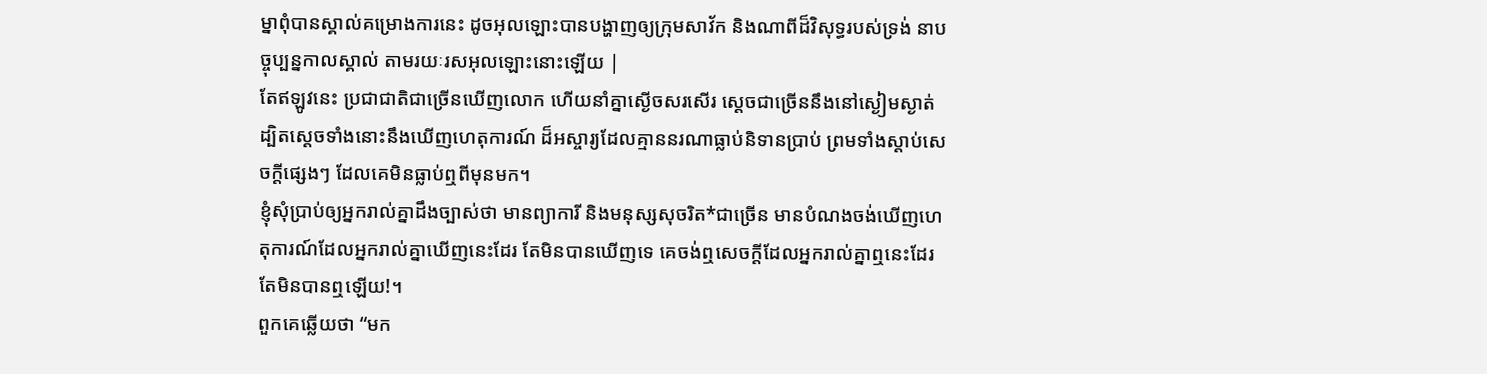ម្នាពុំបានស្គាល់គម្រោងការនេះ ដូចអុលឡោះបានបង្ហាញឲ្យក្រុមសាវ័ក និងណាពីដ៏វិសុទ្ធរបស់ទ្រង់ នាបច្ចុប្បន្នកាលស្គាល់ តាមរយៈរសអុលឡោះនោះឡើយ |
តែឥឡូវនេះ ប្រជាជាតិជាច្រើនឃើញលោក ហើយនាំគ្នាស្ងើចសរសើរ ស្ដេចជាច្រើននឹងនៅស្ងៀមស្ងាត់ ដ្បិតស្ដេចទាំងនោះនឹងឃើញហេតុការណ៍ ដ៏អស្ចារ្យដែលគ្មាននរណាធ្លាប់និទានប្រាប់ ព្រមទាំងស្ដាប់សេចក្ដីផ្សេងៗ ដែលគេមិនធ្លាប់ឮពីមុនមក។
ខ្ញុំសុំប្រាប់ឲ្យអ្នករាល់គ្នាដឹងច្បាស់ថា មានព្យាការី និងមនុស្សសុចរិត*ជាច្រើន មានបំណងចង់ឃើញហេតុការណ៍ដែលអ្នករាល់គ្នាឃើញនេះដែរ តែមិនបានឃើញទេ គេចង់ឮសេចក្ដីដែលអ្នករាល់គ្នាឮនេះដែរ តែមិនបានឮឡើយ!។
ពួកគេឆ្លើយថា “មក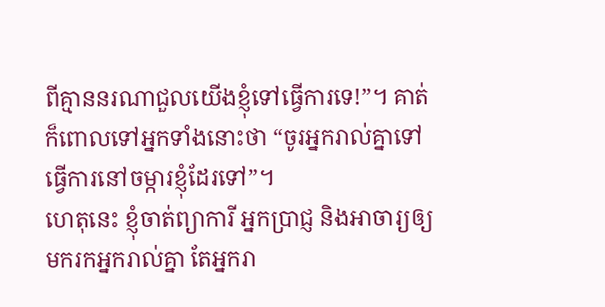ពីគ្មាននរណាជួលយើងខ្ញុំទៅធ្វើការទេ!”។ គាត់ក៏ពោលទៅអ្នកទាំងនោះថា “ចូរអ្នករាល់គ្នាទៅធ្វើការនៅចម្ការខ្ញុំដែរទៅ”។
ហេតុនេះ ខ្ញុំចាត់ព្យាការី អ្នកប្រាជ្ញ និងអាចារ្យឲ្យមករកអ្នករាល់គ្នា តែអ្នករា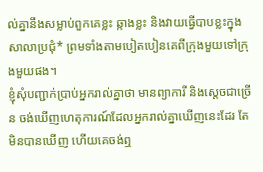ល់គ្នានឹងសម្លាប់ពួកគេខ្លះ ឆ្កាងខ្លះ និងវាយធ្វើបាបខ្លះក្នុងសាលាប្រជុំ* ព្រមទាំងតាមបៀតបៀនគេពីក្រុងមួយទៅក្រុងមួយផង។
ខ្ញុំសុំបញ្ជាក់ប្រាប់អ្នករាល់គ្នាថា មានព្យាការី និងស្ដេចជាច្រើន ចង់ឃើញហេតុការណ៍ដែលអ្នករាល់គ្នាឃើញនេះដែរ តែមិនបានឃើញ ហើយគេចង់ឮ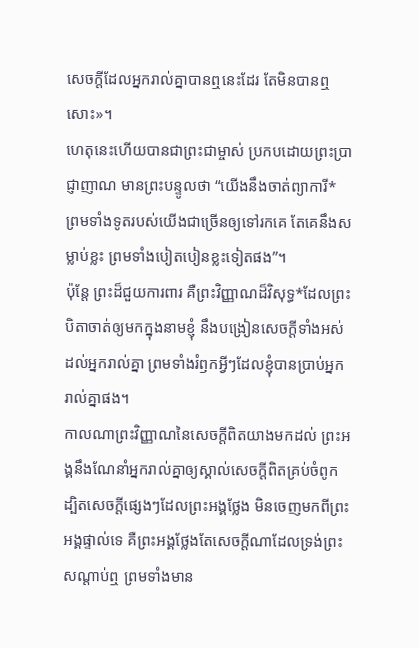សេចក្ដីដែលអ្នករាល់គ្នាបានឮនេះដែរ តែមិនបានឮសោះ»។
ហេតុនេះហើយបានជាព្រះជាម្ចាស់ ប្រកបដោយព្រះប្រាជ្ញាញាណ មានព្រះបន្ទូលថា “យើងនឹងចាត់ព្យាការី* ព្រមទាំងទូតរបស់យើងជាច្រើនឲ្យទៅរកគេ តែគេនឹងសម្លាប់ខ្លះ ព្រមទាំងបៀតបៀនខ្លះទៀតផង”។
ប៉ុន្តែ ព្រះដ៏ជួយការពារ គឺព្រះវិញ្ញាណដ៏វិសុទ្ធ*ដែលព្រះបិតាចាត់ឲ្យមកក្នុងនាមខ្ញុំ នឹងបង្រៀនសេចក្ដីទាំងអស់ដល់អ្នករាល់គ្នា ព្រមទាំងរំឭកអ្វីៗដែលខ្ញុំបានប្រាប់អ្នករាល់គ្នាផង។
កាលណាព្រះវិញ្ញាណនៃសេចក្ដីពិតយាងមកដល់ ព្រះអង្គនឹងណែនាំអ្នករាល់គ្នាឲ្យស្គាល់សេចក្ដីពិតគ្រប់ចំពូក ដ្បិតសេចក្ដីផ្សេងៗដែលព្រះអង្គថ្លែង មិនចេញមកពីព្រះអង្គផ្ទាល់ទេ គឺព្រះអង្គថ្លែងតែសេចក្ដីណាដែលទ្រង់ព្រះសណ្ដាប់ឮ ព្រមទាំងមាន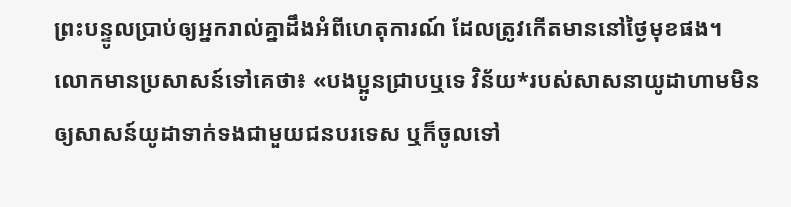ព្រះបន្ទូលប្រាប់ឲ្យអ្នករាល់គ្នាដឹងអំពីហេតុការណ៍ ដែលត្រូវកើតមាននៅថ្ងៃមុខផង។
លោកមានប្រសាសន៍ទៅគេថា៖ «បងប្អូនជ្រាបឬទេ វិន័យ*របស់សាសនាយូដាហាមមិនឲ្យសាសន៍យូដាទាក់ទងជាមួយជនបរទេស ឬក៏ចូលទៅ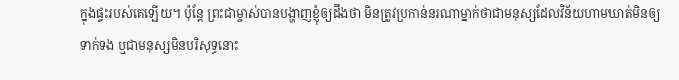ក្នុងផ្ទះរបស់គេឡើយ។ ប៉ុន្តែ ព្រះជាម្ចាស់បានបង្ហាញខ្ញុំឲ្យដឹងថា មិនត្រូវប្រកាន់នរណាម្នាក់ថាជាមនុស្សដែលវិន័យហាមឃាត់មិនឲ្យទាក់ទង ឬជាមនុស្សមិនបរិសុទ្ធនោះ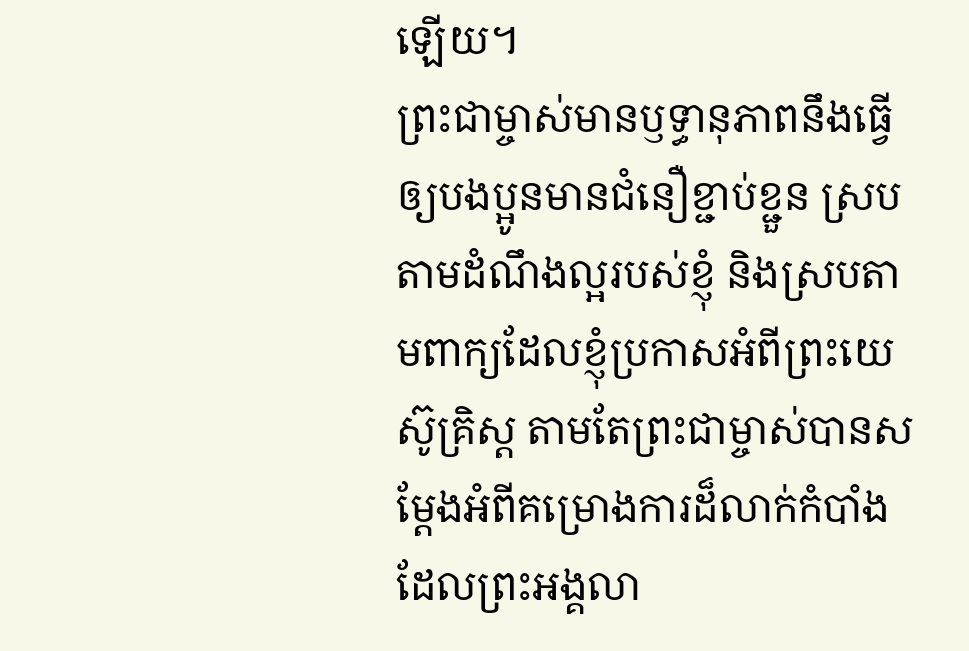ឡើយ។
ព្រះជាម្ចាស់មានឫទ្ធានុភាពនឹងធ្វើឲ្យបងប្អូនមានជំនឿខ្ជាប់ខ្ជួន ស្របតាមដំណឹងល្អរបស់ខ្ញុំ និងស្របតាមពាក្យដែលខ្ញុំប្រកាសអំពីព្រះយេស៊ូគ្រិស្ត តាមតែព្រះជាម្ចាស់បានសម្តែងអំពីគម្រោងការដ៏លាក់កំបាំងដែលព្រះអង្គលា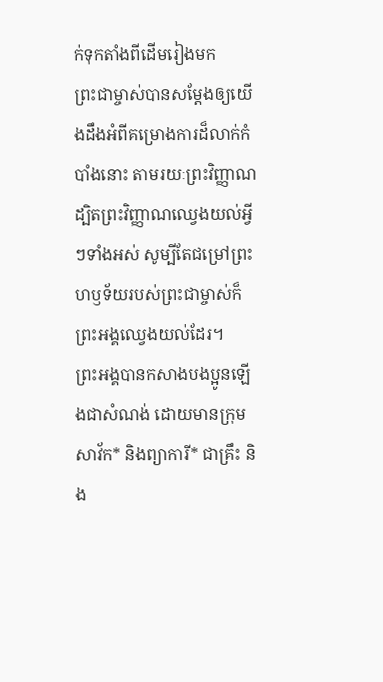ក់ទុកតាំងពីដើមរៀងមក
ព្រះជាម្ចាស់បានសម្តែងឲ្យយើងដឹងអំពីគម្រោងការដ៏លាក់កំបាំងនោះ តាមរយៈព្រះវិញ្ញាណ ដ្បិតព្រះវិញ្ញាណឈ្វេងយល់អ្វីៗទាំងអស់ សូម្បីតែជម្រៅព្រះហឫទ័យរបស់ព្រះជាម្ចាស់ក៏ព្រះអង្គឈ្វេងយល់ដែរ។
ព្រះអង្គបានកសាងបងប្អូនឡើងជាសំណង់ ដោយមានក្រុមសាវ័ក* និងព្យាការី* ជាគ្រឹះ និង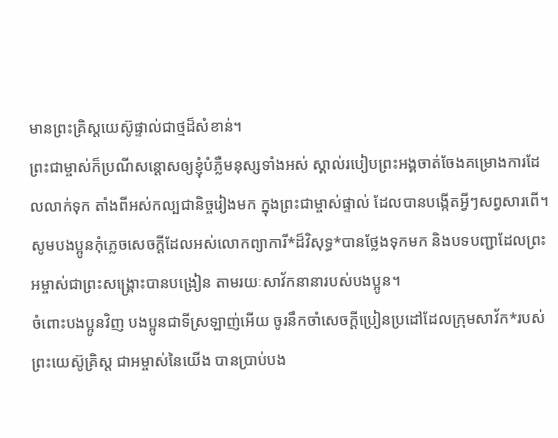មានព្រះគ្រិស្តយេស៊ូផ្ទាល់ជាថ្មដ៏សំខាន់។
ព្រះជាម្ចាស់ក៏ប្រណីសន្ដោសឲ្យខ្ញុំបំភ្លឺមនុស្សទាំងអស់ ស្គាល់របៀបព្រះអង្គចាត់ចែងគម្រោងការដែលលាក់ទុក តាំងពីអស់កល្បជានិច្ចរៀងមក ក្នុងព្រះជាម្ចាស់ផ្ទាល់ ដែលបានបង្កើតអ្វីៗសព្វសារពើ។
សូមបងប្អូនកុំភ្លេចសេចក្ដីដែលអស់លោកព្យាការី*ដ៏វិសុទ្ធ*បានថ្លែងទុកមក និងបទបញ្ជាដែលព្រះអម្ចាស់ជាព្រះសង្គ្រោះបានបង្រៀន តាមរយៈសាវ័កនានារបស់បងប្អូន។
ចំពោះបងប្អូនវិញ បងប្អូនជាទីស្រឡាញ់អើយ ចូរនឹកចាំសេចក្ដីប្រៀនប្រដៅដែលក្រុមសាវ័ក*របស់ព្រះយេស៊ូគ្រិស្ត ជាអម្ចាស់នៃយើង បានប្រាប់បង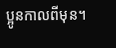ប្អូនកាលពីមុន។